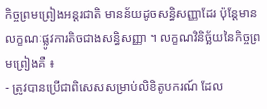កិច្ចព្រមព្រៀងអន្តរជាតិ មានន័យដូចសន្ធិសញ្ញាដែរ ប៉ុន្តែមានលក្ខណៈផ្លូវការតិចជាងសន្ធិសញ្ញា ។ លក្ខណវិនិច្ឆ័យនៃកិច្ចព្រមព្រៀងគឺ ៖
- ត្រូវបានប្រើជាពិសេសសម្រាប់លិខិតូបករណ៍ ដែល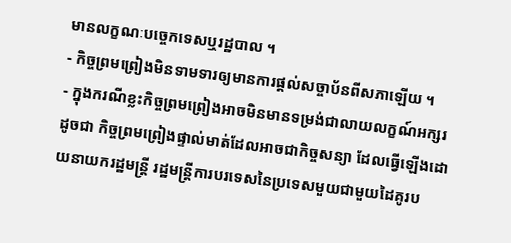មានលក្ខណៈបច្ចេកទេសឬរដ្ឋបាល ។
- កិច្ចព្រមព្រៀងមិនទាមទារឲ្យមានការផ្តល់សច្ចាប័នពីសភាឡើយ ។
- ក្នុងករណីខ្លះកិច្ចព្រមព្រៀងអាចមិនមានទម្រង់ជាលាយលក្ខណ៍អក្សរ ដូចជា កិច្ចព្រមព្រៀងផ្ទាល់មាត់ដែលអាចជាកិច្ចសន្យា ដែលធ្វើឡើងដោយនាយករដ្ឋមន្រ្តី រដ្ឋមន្ត្រីការបរទេសនៃប្រទេសមួយជាមួយដៃគូរប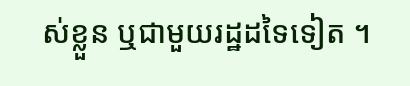ស់ខ្លួន ឬជាមួយរដ្ឋដទៃទៀត ។